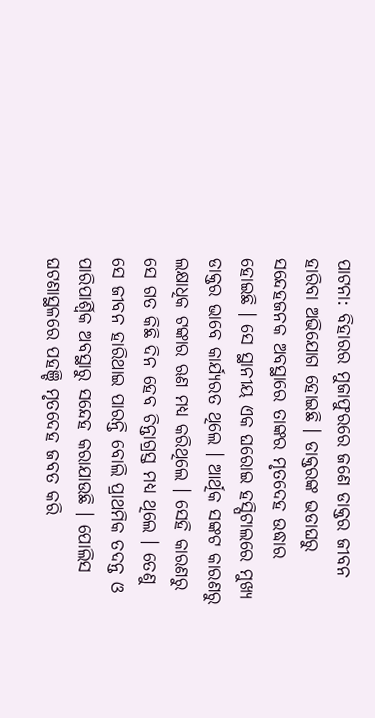ପାଟନା: ବିହାରର ମୁଜାଫୁରରେ ଜଣେ ଡାକ୍ତର ଜୀବନ ହାରିବା ଅଭିଯୋଗ ହୋଇଛି । ଡାକ୍ତରଙ୍କ ଭଡାଘରୁ ସନ୍ଦେହଜନକ ଅବସ୍ଥାରେ ତାଙ୍କର ମୃତଦେହ ଉଦ୍ଧାର ହୋଇଛି । ସେ ସ୍ଥାନୀୟ ଏକ ଘରୋଇ ହସ୍ପିଟାଲରେ ମୁଖ୍ୟ ଡାକ୍ତର ଭାବେ କାର୍ଯ୍ୟରତ ଥିଲେ । ଆର୍ଥିକ ସଙ୍କଟ କାରଣରୁ ଲକ୍ଷାଧିକ ଟଙ୍କାର ଋଣ ମଧ୍ୟ କରିଥିଲେ । ସେହି କାରଣରୁ ସେ ଗତ କିଛି ଦିନ ହେବ ଚିନ୍ତାଗ୍ରସ୍ତ ମଧ୍ୟ ଥିଲେ । ତେଣୁ ସେ ଜୀବନ ହାରିଥାଇ ପାରନ୍ତି ବୋଲି ପ୍ରାଥମିକ ତଦନ୍ତ ଓ ପାରିପାର୍ଶ୍ବିକ ଅବସ୍ଥାରୁ ସନ୍ଦେହ କରାଯାଉଛି । ପୋଲିସ ଘଟଣାସ୍ଥଳରେ ପହଞ୍ଚି ମୃତଦେହ ଜବତ କରି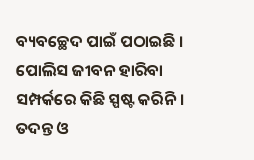ବ୍ୟବଚ୍ଛେଦ ପାଇଁ ପଠାଇଛି । ପୋଲିସ ଜୀବନ ହାରିବା ସମ୍ପର୍କରେ କିଛି ସ୍ପଷ୍ଟ କରିନି । ତଦନ୍ତ ଓ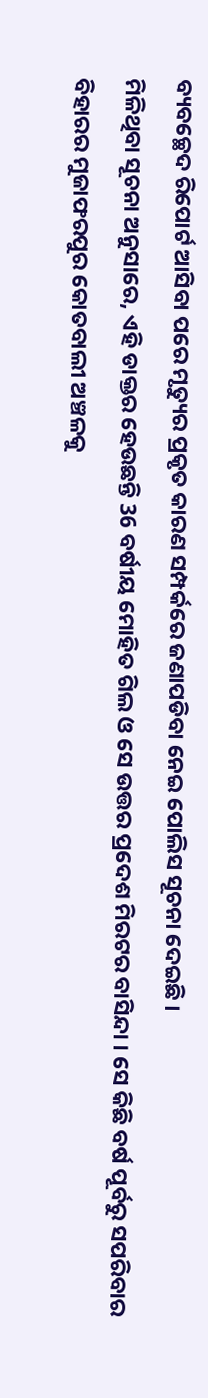ବ୍ୟବଚ୍ଛେଦ ରିପୋର୍ଟ ଆସିବା ପରେ ମୃତ୍ୟୁର ପ୍ରକୃତ କାରଣ ସମ୍ପର୍କରେ ଜଣାପଡିବା ନେଇ ପୋଲିସ ସୂଚନା ଦେଇଛି ।
ମିଳିଥିବା ସୂଚନା ଅନୁସାରେ, ଏହି ଡାକ୍ତର ହେଉଛନ୍ତି 36 ବର୍ଷୀୟ ମୋହିତ ଗିଲ ଓ ସେ ଉତ୍ତର ପ୍ରଦେଶ ମିରଟର ବାସିନ୍ଦା । ସେ କିଛି ବର୍ଷ ପୂର୍ବରୁ ସପରିବାର ବିହାରର ମୁଜାଫରପୁର କୋତବାଲୀ ଅଞ୍ଚଳକୁ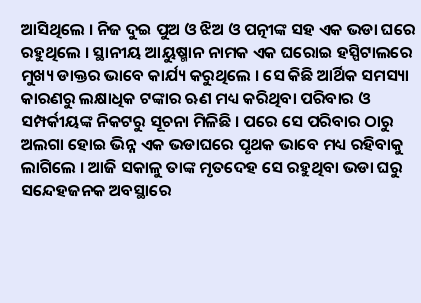ଆସିଥିଲେ । ନିଜ ଦୁଇ ପୁଅ ଓ ଝିଅ ଓ ପତ୍ନୀଙ୍କ ସହ ଏକ ଭଡା ଘରେ ରହୁଥିଲେ । ସ୍ଥାନୀୟ ଆୟୁଷ୍ମାନ ନାମକ ଏକ ଘରୋଇ ହସ୍ପିଟାଲରେ ମୁଖ୍ୟ ଡାକ୍ତର ଭାବେ କାର୍ଯ୍ୟ କରୁଥିଲେ । ସେ କିଛି ଆର୍ଥିକ ସମସ୍ୟା କାରଣରୁ ଲକ୍ଷାଧିକ ଟଙ୍କାର ଋଣ ମଧ୍ୟ କରିଥିବା ପରିବାର ଓ ସମ୍ପର୍କୀୟଙ୍କ ନିକଟରୁ ସୂଚନା ମିଳିଛି । ପରେ ସେ ପରିବାର ଠାରୁ ଅଲଗା ହୋଇ ଭିନ୍ନ ଏକ ଭଡାଘରେ ପୃଥକ ଭାବେ ମଧ୍ୟ ରହିବାକୁ ଲାଗିଲେ । ଆଜି ସକାଳୁ ତାଙ୍କ ମୃତଦେହ ସେ ରହୁଥିବା ଭଡା ଘରୁ ସନ୍ଦେହଜନକ ଅବସ୍ଥାରେ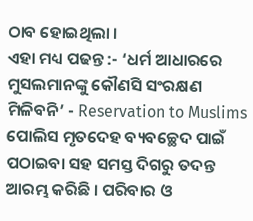ଠାବ ହୋଇଥିଲା ।
ଏହା ମଧ୍ୟ ପଢନ୍ତ :- ‘ଧର୍ମ ଆଧାରରେ ମୁସଲମାନଙ୍କୁ କୌଣସି ସଂରକ୍ଷଣ ମିଳିବନି’ - Reservation to Muslims
ପୋଲିସ ମୃତଦେହ ବ୍ୟବଚ୍ଛେଦ ପାଇଁ ପଠାଇବା ସହ ସମସ୍ତ ଦିଗରୁ ତଦନ୍ତ ଆରମ୍ଭ କରିଛି । ପରିବାର ଓ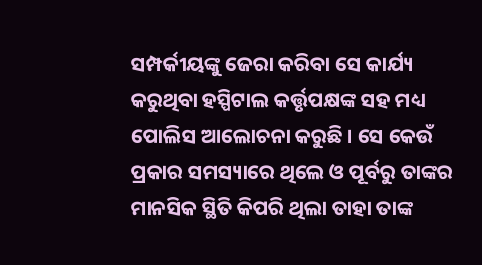ସମ୍ପର୍କୀୟଙ୍କୁ ଜେରା କରିବା ସେ କାର୍ଯ୍ୟ କରୁଥିବା ହସ୍ପିଟାଲ କର୍ତ୍ତୃପକ୍ଷଙ୍କ ସହ ମଧ୍ୟ ପୋଲିସ ଆଲୋଚନା କରୁଛି । ସେ କେଉଁ ପ୍ରକାର ସମସ୍ୟାରେ ଥିଲେ ଓ ପୂର୍ବରୁ ତାଙ୍କର ମାନସିକ ସ୍ଥିତି କିପରି ଥିଲା ତାହା ତାଙ୍କ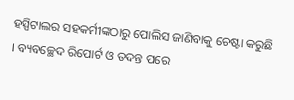ହସ୍ପିଟାଲର ସହକର୍ମୀଙ୍କଠାରୁ ପୋଲିସ ଜାଣିବାକୁ ଚେଷ୍ଟା କରୁଛି । ବ୍ୟବଚ୍ଛେଦ ରିପୋର୍ଟ ଓ ତଦନ୍ତ ପରେ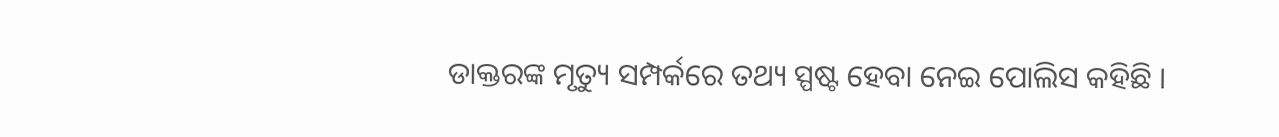ଡାକ୍ତରଙ୍କ ମୃତ୍ୟୁ ସମ୍ପର୍କରେ ତଥ୍ୟ ସ୍ପଷ୍ଟ ହେବା ନେଇ ପୋଲିସ କହିଛି ।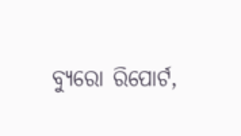ବ୍ୟୁରୋ ରିପୋର୍ଟ,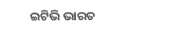ଇଟିଭି ଭାରତ